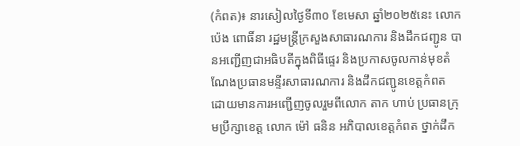(កំពត)៖ នារសៀលថ្ងៃទី៣០ ខែមេសា ឆ្នាំ២០២៥នេះ លោក ប៉េង ពោធិ៍នា រដ្ឋមន្ត្រីក្រសួងសាធារណការ និងដឹកជញ្ជូន បានអញ្ជើញជាអធិបតីក្នុងពិធីផ្ទេរ និងប្រកាសចូលកាន់មុខតំណែងប្រធានមន្ទីរសាធារណការ និងដឹកជញ្ជូនខេត្តកំពត ដោយមានការអញ្ជើញចូលរួមពីលោក តាក ហាប់ ប្រធានក្រុមប្រឹក្សាខេត្ត លោក ម៉ៅ ធនិន អភិបាលខេត្តកំពត ថ្នាក់ដឹក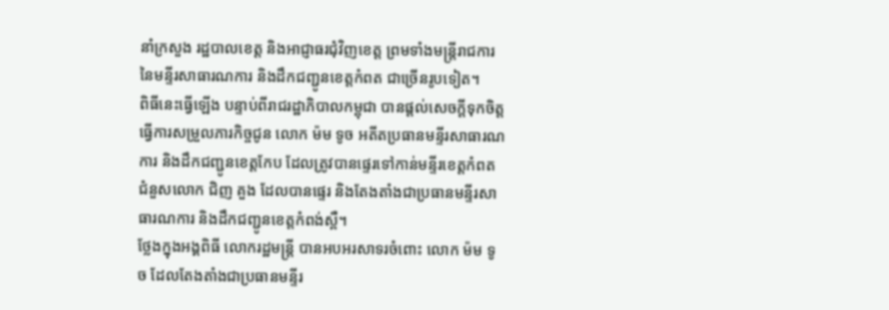នាំក្រសួង រដ្ឋបាលខេត្ត និងអាជ្ញាធរជុំវិញខេត្ត ព្រមទាំងមន្រ្តីរាជការ នៃមន្ទីរសាធារណការ និងដឹកជញ្ជូនខេត្តកំពត ជាច្រើនរូបទៀត។
ពិធីនេះធ្វើឡើង បន្ទាប់ពីរាជរដ្ឋាភិបាលកម្ពុជា បានផ្តល់សេចក្ដីទុកចិត្តធ្វើការសម្រួលភារកិច្ចជូន លោក ម៉ម ទូច អតីតប្រធានមន្ទីរសាធារណការ និងដឹកជញ្ជូនខេត្តកែប ដែលត្រូវបានផ្ទេរទៅកាន់មន្ទីរខេត្តកំពត ជំនួសលោក ជិញ គួង ដែលបានផ្ទេរ និងតែងតាំងជាប្រធានមន្ទីរសាធារណការ និងដឹកជញ្ជូនខេត្តកំពង់ស្ពឺ។
ថ្លែងក្នុងអង្គពិធី លោករដ្ឋមន្ត្រី បានអបអរសាទរចំពោះ លោក ម៉ម ទូច ដែលតែងតាំងជាប្រធានមន្ទីរ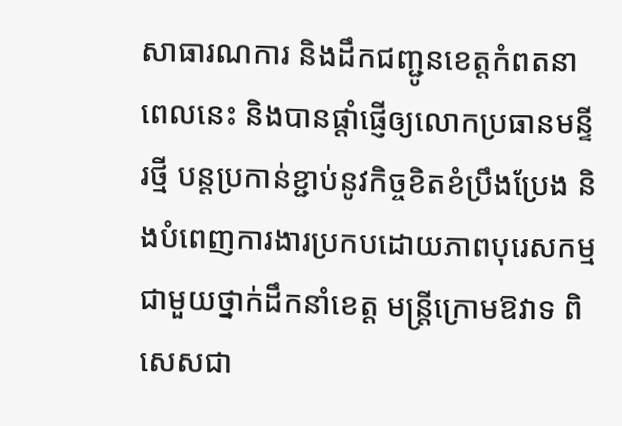សាធារណការ និងដឹកជញ្ជូនខេត្តកំពតនាពេលនេះ និងបានផ្តាំផ្ញើឲ្យលោកប្រធានមន្ទីរថ្មី បន្តប្រកាន់ខ្ជាប់នូវកិច្ចខិតខំប្រឹងប្រែង និងបំពេញការងារប្រកបដោយភាពបុរេសកម្មជាមួយថ្នាក់ដឹកនាំខេត្ត មន្ត្រីក្រោមឱវាទ ពិសេសជា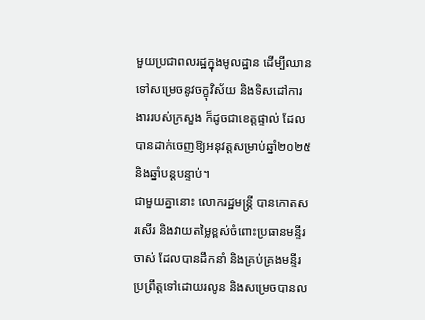មួយប្រជាពលរដ្ឋក្នុងមូលដ្ឋាន ដើម្បីឈានទៅសម្រេចនូវចក្ខុវិស័យ និងទិសដៅការងាររបស់ក្រសួង ក៏ដូចជាខេត្តផ្ទាល់ ដែលបានដាក់ចេញឱ្យអនុវត្តសម្រាប់ឆ្នាំ២០២៥ និងឆ្នាំបន្តបន្ទាប់។
ជាមួយគ្នានោះ លោករដ្ឋមន្ត្រី បានកោតសរសើរ និងវាយតម្លៃខ្ពស់ចំពោះប្រធានមន្ទីរចាស់ ដែលបានដឹកនាំ និងគ្រប់គ្រងមន្ទីរប្រព្រឹត្តទៅដោយរលូន និងសម្រេចបានល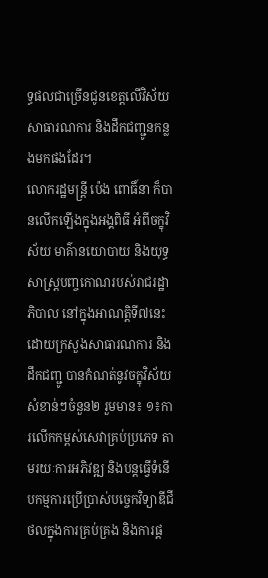ទ្ធផលជាច្រើនជូនខេត្តលើវិស័យសាធារណការ និងដឹកជញ្ជូនកន្លងមកផងដែរ។
លោករដ្ឋមន្រ្តី ប៉េង ពោធិ៍នា ក៏បានលើកឡើងក្នុងអង្គពិធី អំពីចក្ខុវិស័យ មាគ៌ានយោបាយ និងយុទ្ធសាស្ត្របញ្ចកោណរបស់រាជរដ្ឋាភិបាល នៅក្នុងអាណត្តិទី៧នេះ ដោយក្រសួងសាធារណការ និងដឹកជញ្ជូ បានកំណត់នូវចក្ខុវិស័យសំខាន់ៗចំនួន២ រួមមាន៖ ១៖ការលើកកម្ពស់សេវាគ្រប់ប្រភេទ តាមរយៈការអភិវឌ្ឍ និងបន្តធ្វើទំនើបកម្មការប្រើប្រាស់បច្ចេកវិទ្យាឌីជីថលក្នុងការគ្រប់គ្រង និងការផ្ត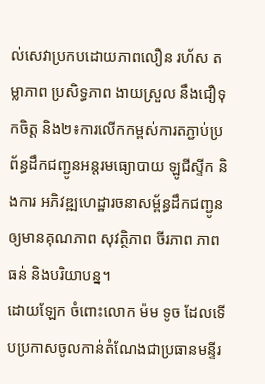ល់សេវាប្រកបដោយភាពលឿន រហ័ស តម្លាភាព ប្រសិទ្ធភាព ងាយស្រួល នឹងជឿទុកចិត្ត និង២៖ការលើកកម្ពស់ការតភ្ជាប់ប្រព័ន្ធដឹកជញ្ជូនអន្តរមធ្យោបាយ ឡូជីស្ទីក និងការ អភិវឌ្ឍហេដ្ឋារចនាសម្ព័ន្ធដឹកជញ្ជូន ឲ្យមានគុណភាព សុវត្ថិភាព ចីរភាព ភាពធន់ និងបរិយាបន្ន។
ដោយឡែក ចំពោះលោក ម៉ម ទូច ដែលទើបប្រកាសចូលកាន់តំណែងជាប្រធានមន្ទីរ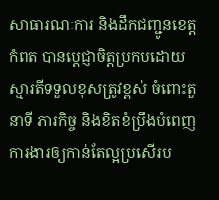សាធារណៈការ និងដឹកជញ្ជូនខេត្តកំពត បានប្ដេជ្ញាចិត្តប្រកបដោយស្មារតីទទួលខុសត្រូវខ្ពស់ ចំពោះតួនាទី ភារកិច្ច និងខិតខំប្រឹងបំពេញការងារឲ្យកាន់តែល្អប្រសើរប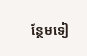ន្ថែមទៀ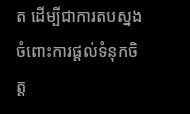ត ដើម្បីជាការតបស្នងចំពោះការផ្ដល់ទំនុកចិត្ត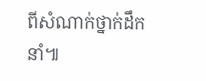ពីសំណាក់ថ្នាក់ដឹកនាំ៕